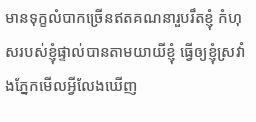មានទុក្ខលំបាកច្រើនឥតគណនារួបរឹតខ្ញុំ កំហុសរបស់ខ្ញុំផ្ទាល់បានតាមយាយីខ្ញុំ ធ្វើឲ្យខ្ញុំស្រវាំងភ្នែកមើលអ្វីលែងឃើញ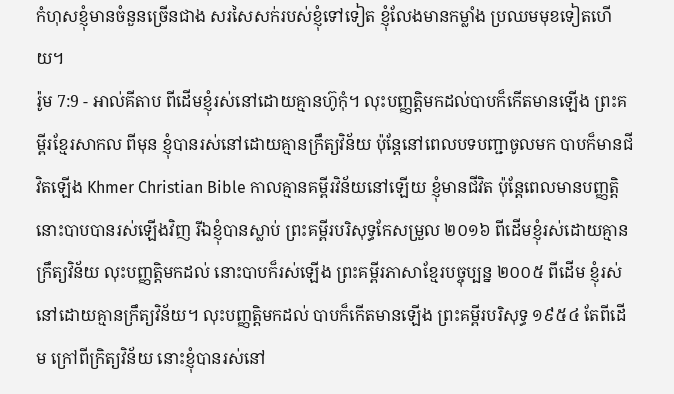កំហុសខ្ញុំមានចំនួនច្រើនជាង សរសៃសក់របស់ខ្ញុំទៅទៀត ខ្ញុំលែងមានកម្លាំង ប្រឈមមុខទៀតហើយ។
រ៉ូម 7:9 - អាល់គីតាប ពីដើមខ្ញុំរស់នៅដោយគ្មានហ៊ូកុំ។ លុះបញ្ញត្ដិមកដល់បាបក៏កើតមានឡើង ព្រះគម្ពីរខ្មែរសាកល ពីមុន ខ្ញុំបានរស់នៅដោយគ្មានក្រឹត្យវិន័យ ប៉ុន្តែនៅពេលបទបញ្ជាចូលមក បាបក៏មានជីវិតឡើង Khmer Christian Bible កាលគ្មានគម្ពីរវិន័យនៅឡើយ ខ្ញុំមានជីវិត ប៉ុន្ដែពេលមានបញ្ញត្ដិ នោះបាបបានរស់ឡើងវិញ រីឯខ្ញុំបានស្លាប់ ព្រះគម្ពីរបរិសុទ្ធកែសម្រួល ២០១៦ ពីដើមខ្ញុំរស់ដោយគ្មានក្រឹត្យវិន័យ លុះបញ្ញត្តិមកដល់ នោះបាបក៏រស់ឡើង ព្រះគម្ពីរភាសាខ្មែរបច្ចុប្បន្ន ២០០៥ ពីដើម ខ្ញុំរស់នៅដោយគ្មានក្រឹត្យវិន័យ។ លុះបញ្ញត្តិមកដល់ បាបក៏កើតមានឡើង ព្រះគម្ពីរបរិសុទ្ធ ១៩៥៤ តែពីដើម ក្រៅពីក្រិត្យវិន័យ នោះខ្ញុំបានរស់នៅ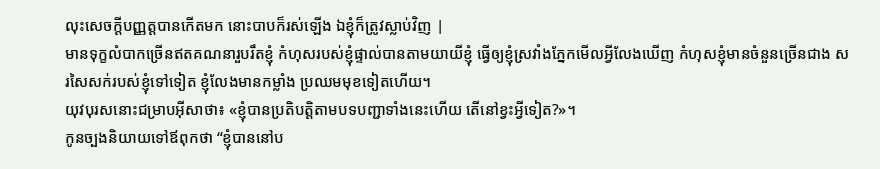លុះសេចក្ដីបញ្ញត្តបានកើតមក នោះបាបក៏រស់ឡើង ឯខ្ញុំក៏ត្រូវស្លាប់វិញ |
មានទុក្ខលំបាកច្រើនឥតគណនារួបរឹតខ្ញុំ កំហុសរបស់ខ្ញុំផ្ទាល់បានតាមយាយីខ្ញុំ ធ្វើឲ្យខ្ញុំស្រវាំងភ្នែកមើលអ្វីលែងឃើញ កំហុសខ្ញុំមានចំនួនច្រើនជាង សរសៃសក់របស់ខ្ញុំទៅទៀត ខ្ញុំលែងមានកម្លាំង ប្រឈមមុខទៀតហើយ។
យុវបុរសនោះជម្រាបអ៊ីសាថា៖ «ខ្ញុំបានប្រតិបត្ដិតាមបទបញ្ជាទាំងនេះហើយ តើនៅខ្វះអ្វីទៀត?»។
កូនច្បងនិយាយទៅឪពុកថា “ខ្ញុំបាននៅប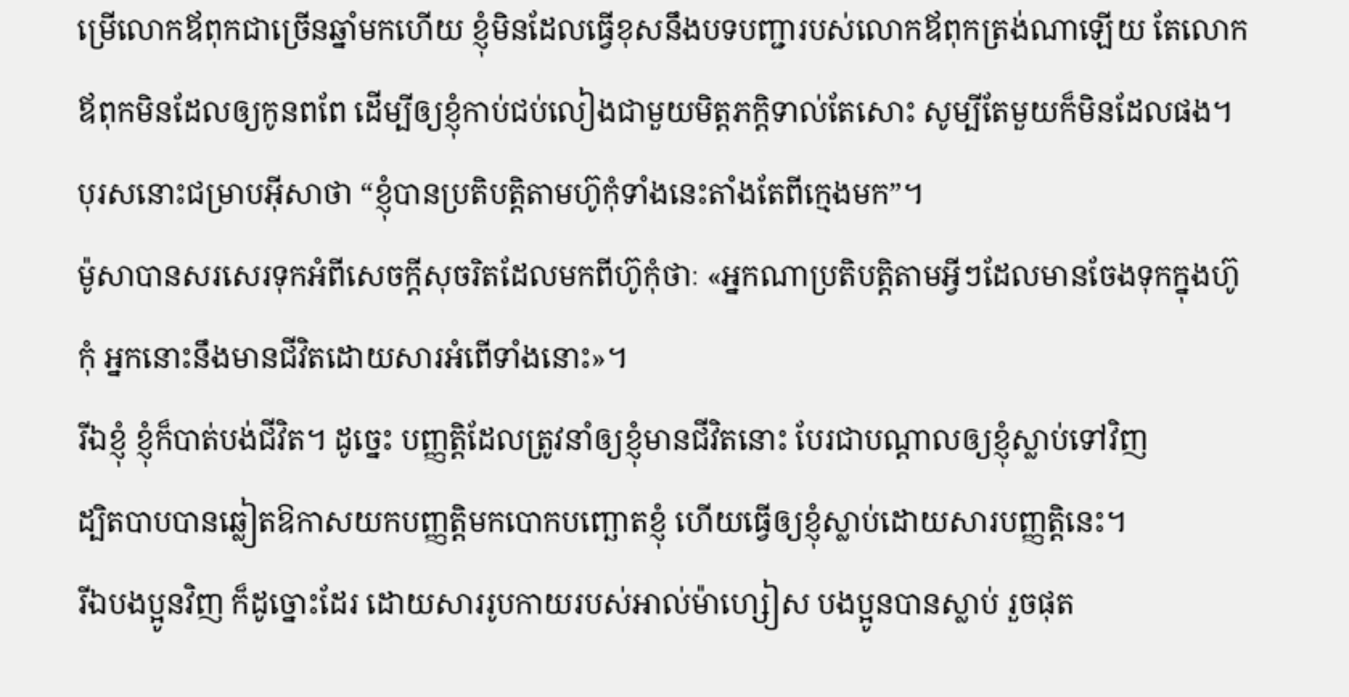ម្រើលោកឪពុកជាច្រើនឆ្នាំមកហើយ ខ្ញុំមិនដែលធ្វើខុសនឹងបទបញ្ជារបស់លោកឪពុកត្រង់ណាឡើយ តែលោកឪពុកមិនដែលឲ្យកូនពពែ ដើម្បីឲ្យខ្ញុំកាប់ជប់លៀងជាមួយមិត្ដភក្ដិទាល់តែសោះ សូម្បីតែមួយក៏មិនដែលផង។
បុរសនោះជម្រាបអ៊ីសាថា “ខ្ញុំបានប្រតិបត្ដិតាមហ៊ូកុំទាំងនេះតាំងតែពីក្មេងមក”។
ម៉ូសាបានសរសេរទុកអំពីសេចក្ដីសុចរិតដែលមកពីហ៊ូកុំថាៈ «អ្នកណាប្រតិបត្ដិតាមអ្វីៗដែលមានចែងទុកក្នុងហ៊ូកុំ អ្នកនោះនឹងមានជីវិតដោយសារអំពើទាំងនោះ»។
រីឯខ្ញុំ ខ្ញុំក៏បាត់បង់ជីវិត។ ដូច្នេះ បញ្ញត្ដិដែលត្រូវនាំឲ្យខ្ញុំមានជីវិតនោះ បែរជាបណ្ដាលឲ្យខ្ញុំស្លាប់ទៅវិញ
ដ្បិតបាបបានឆ្លៀតឱកាសយកបញ្ញត្ដិមកបោកបញ្ឆោតខ្ញុំ ហើយធ្វើឲ្យខ្ញុំស្លាប់ដោយសារបញ្ញត្ដិនេះ។
រីឯបងប្អូនវិញ ក៏ដូច្នោះដែរ ដោយសាររូបកាយរបស់អាល់ម៉ាហ្សៀស បងប្អូនបានស្លាប់ រួចផុត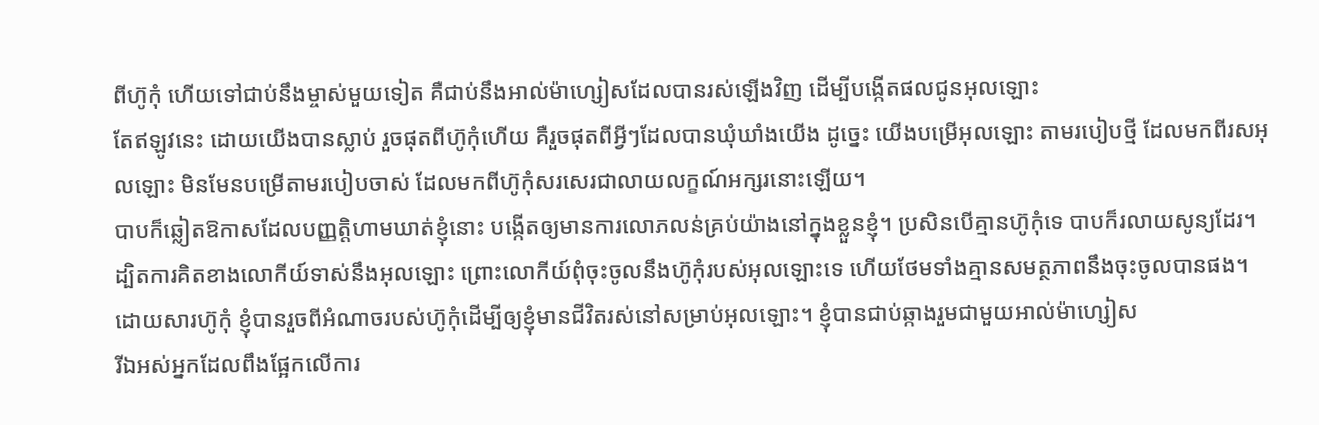ពីហ៊ូកុំ ហើយទៅជាប់នឹងម្ចាស់មួយទៀត គឺជាប់នឹងអាល់ម៉ាហ្សៀសដែលបានរស់ឡើងវិញ ដើម្បីបង្កើតផលជូនអុលឡោះ
តែឥឡូវនេះ ដោយយើងបានស្លាប់ រួចផុតពីហ៊ូកុំហើយ គឺរួចផុតពីអ្វីៗដែលបានឃុំឃាំងយើង ដូច្នេះ យើងបម្រើអុលឡោះ តាមរបៀបថ្មី ដែលមកពីរសអុលឡោះ មិនមែនបម្រើតាមរបៀបចាស់ ដែលមកពីហ៊ូកុំសរសេរជាលាយលក្ខណ៍អក្សរនោះឡើយ។
បាបក៏ឆ្លៀតឱកាសដែលបញ្ញត្ដិហាមឃាត់ខ្ញុំនោះ បង្កើតឲ្យមានការលោភលន់គ្រប់យ៉ាងនៅក្នុងខ្លួនខ្ញុំ។ ប្រសិនបើគ្មានហ៊ូកុំទេ បាបក៏រលាយសូន្យដែរ។
ដ្បិតការគិតខាងលោកីយ៍ទាស់នឹងអុលឡោះ ព្រោះលោកីយ៍ពុំចុះចូលនឹងហ៊ូកុំរបស់អុលឡោះទេ ហើយថែមទាំងគ្មានសមត្ថភាពនឹងចុះចូលបានផង។
ដោយសារហ៊ូកុំ ខ្ញុំបានរួចពីអំណាចរបស់ហ៊ូកុំដើម្បីឲ្យខ្ញុំមានជីវិតរស់នៅសម្រាប់អុលឡោះ។ ខ្ញុំបានជាប់ឆ្កាងរួមជាមួយអាល់ម៉ាហ្សៀស
រីឯអស់អ្នកដែលពឹងផ្អែកលើការ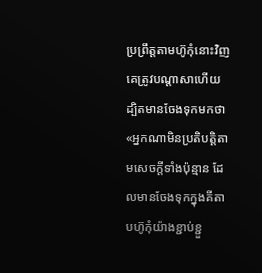ប្រព្រឹត្ដតាមហ៊ូកុំនោះវិញ គេត្រូវបណ្ដាសាហើយ ដ្បិតមានចែងទុកមកថា «អ្នកណាមិនប្រតិបត្ដិតាមសេចក្ដីទាំងប៉ុន្មាន ដែលមានចែងទុកក្នុងគីតាបហ៊ូកុំយ៉ាងខ្ជាប់ខ្ជួ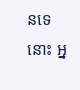នទេនោះ អ្ន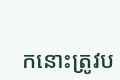កនោះត្រូវប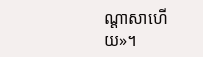ណ្ដាសាហើយ»។